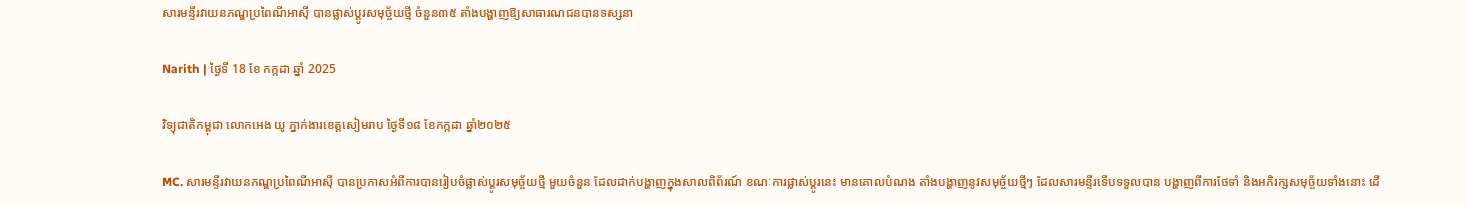សារមន្ទីរវាយនភណ្ឌប្រពៃណីអាស៊ី បានផ្លាស់ប្តូរសមុច្ច័យថ្មី ចំនួន៣៥ តាំងបង្ហាញឱ្យសាធារណជនបានទស្សនា

Narith | ថ្ងៃទី 18 ខែ កក្កដា ឆ្នាំ 2025

វិទ្យុជាតិកម្ពុជា លោកអេង យូ ភ្នាក់ងារខេត្តសៀមរាប ថ្ងៃទី១៨ ខែកក្កដា ឆ្នាំ២០២៥

MC. សារមន្ទីរវាយនភណ្ឌប្រពៃណីអាស៊ី បានប្រកាសអំពីការបានរៀបចំផ្លាស់ប្តូរសមុច្ច័យថ្មី មួយចំនួន ដែលដាក់បង្ហាញក្នុងសាលពិព័រណ៍ ខណៈការផ្លាស់ប្តូរនេះ មានគោលបំណង តាំងបង្ហាញនូវសមុច្ច័យថ្មីៗ ដែលសារមន្ទីរទើបទទួលបាន បង្ហាញពីការថែទាំ និងអភិរក្សសមុច្ច័យទាំងនោះ ដើ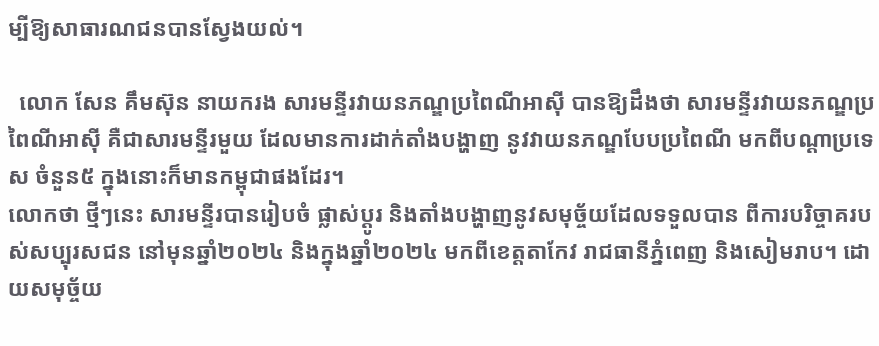ម្បីឱ្យសាធារណជនបានស្វែងយល់។

  លោក សែន គឹមស៊ុន នាយករង សារមន្ទីរវាយនភណ្ឌប្រពៃណីអាស៊ី បានឱ្យដឹងថា សារមន្ទីរវាយនភណ្ឌប្រពៃណីអាស៊ី គឺជាសារមន្ទីរមួយ ដែលមានការដាក់តាំងបង្ហាញ នូវវាយនភណ្ឌបែបប្រពៃណី មកពីបណ្តាប្រទេស ចំនួន៥ ក្នុងនោះក៏មានកម្ពុជាផងដែរ។
លោកថា ថ្មីៗនេះ សារមន្ទីរបានរៀបចំ ផ្លាស់ប្តូរ និងតាំងបង្ហាញនូវសមុច្ច័យដែលទទួលបាន ពីការបរិច្ចាគរបស់សប្បុរសជន នៅមុនឆ្នាំ២០២៤ និងក្នុងឆ្នាំ២០២៤ មកពីខេត្តតាកែវ រាជធានីភ្នំពេញ និងសៀមរាប។ ដោយសមុច្ច័យ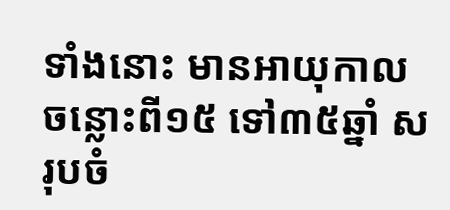ទាំងនោះ មានអាយុកាលចន្លោះពី១៥ ទៅ៣៥ឆ្នាំ សរុបចំ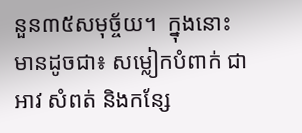នួន៣៥សមុច្ច័យ។  ក្នុងនោះ មានដូចជា៖ សម្លៀកបំពាក់ ជាអាវ សំពត់ និងកន្សែ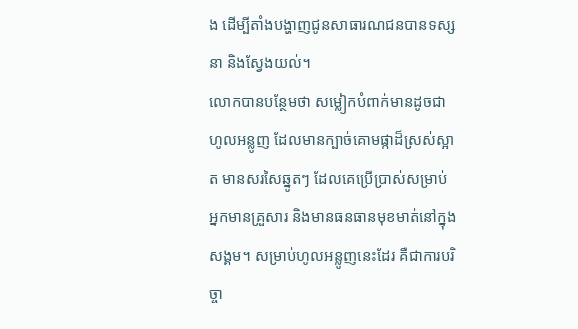ង ដើម្បីតាំងបង្ហាញជូនសាធារណជនបានទស្សនា និងស្វែងយល់។
លោកបានបន្ថែមថា សម្លៀកបំពាក់មានដូចជា ហូលអន្លូញ ដែលមានក្បាច់គោមផ្កាដ៏ស្រស់ស្អាត មានសរសៃឆ្នូតៗ ដែលគេប្រើប្រាស់សម្រាប់អ្នកមានគ្រួសារ និងមានធនធានមុខមាត់នៅក្នុងសង្គម។ សម្រាប់ហូលអន្លូញនេះដែរ គឺជាការបរិច្ចា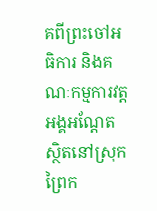គពីព្រះចៅអធិការ និងគណៈកម្មការវត្តអង្គអណ្តែត ស្ថិតនៅស្រុកព្រៃក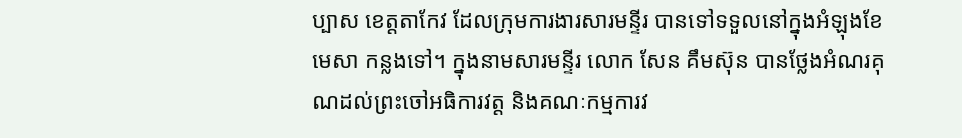ប្បាស ខេត្តតាកែវ ដែលក្រុមការងារសារមន្ទីរ បានទៅទទួលនៅក្នុងអំឡុងខែ មេសា កន្លងទៅ។ ក្នុងនាមសារមន្ទីរ លោក សែន គឹមស៊ុន បានថ្លែងអំណរគុណដល់ព្រះចៅអធិការវត្ត និងគណៈកម្មការវ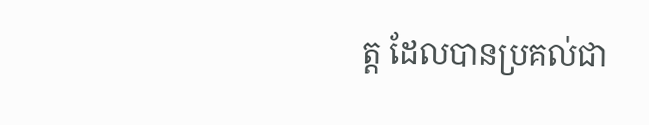ត្ត ដែលបានប្រគល់ជា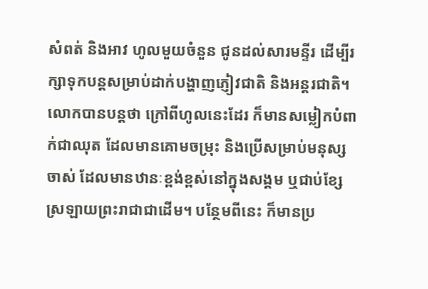សំពត់ និងអាវ ហូលមួយចំនួន ជូនដល់សារមន្ទីរ ដើម្បីរក្សាទុកបន្តសម្រាប់ដាក់បង្ហាញភ្ញៀវជាតិ និងអន្តរជាតិ។
លោកបានបន្តថា ក្រៅពីហូលនេះដែរ ក៏មានសម្លៀកបំពាក់ជាឈុត ដែលមានគោមចម្រុះ និងប្រើសម្រាប់មនុស្សចាស់ ដែលមានឋានៈខ្ពង់ខ្ពស់នៅក្នុងសង្គម ឬជាប់ខ្សែស្រឡាយព្រះរាជាជាដើម។ បន្ថែមពីនេះ ក៏មានប្រ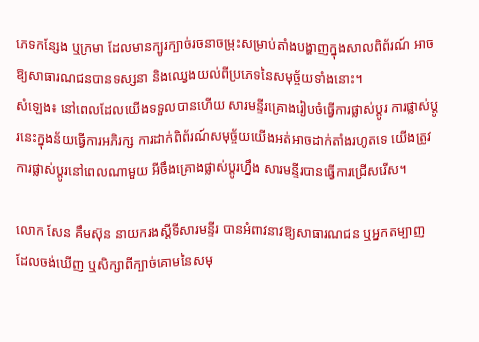ភេទកន្សែង ឬក្រមា ដែលមានក្បូរក្បាច់រចនាចម្រុះសម្រាប់តាំងបង្ហាញក្នុងសាលពិព័រណ៍ អាចឱ្យសាធារណជនបានទស្សនា និងឈ្វេងយល់ពីប្រភេទនៃសមុច្ច័យទាំងនោះ។
សំឡេង៖ នៅពេលដែលយើងទទួលបានហើយ សារមន្ទីរគ្រោងរៀបចំធ្វើការផ្លាស់ប្តូរ ការផ្លាស់ប្តូរនេះក្នុងន័យធ្វើការអភិរក្ស ការដាក់ពិព័រណ៍សមុច្ច័យយើងអត់អាចដាក់តាំងរហូតទេ យើងត្រូវការផ្លាស់ប្តូរនៅពេលណាមួយ អីចឹងគ្រោងផ្លាស់ប្តូរហ្នឹង សារមន្ទីរបានធ្វើការជ្រើសរើស។

លោក សែន គឹមស៊ុន នាយករងស្តីទីសារមន្ទីរ បានអំពាវនាវឱ្យសាធារណជន ឬអ្នកតម្បាញ ដែលចង់ឃើញ ឬសិក្សាពីក្បាច់គោមនៃសមុ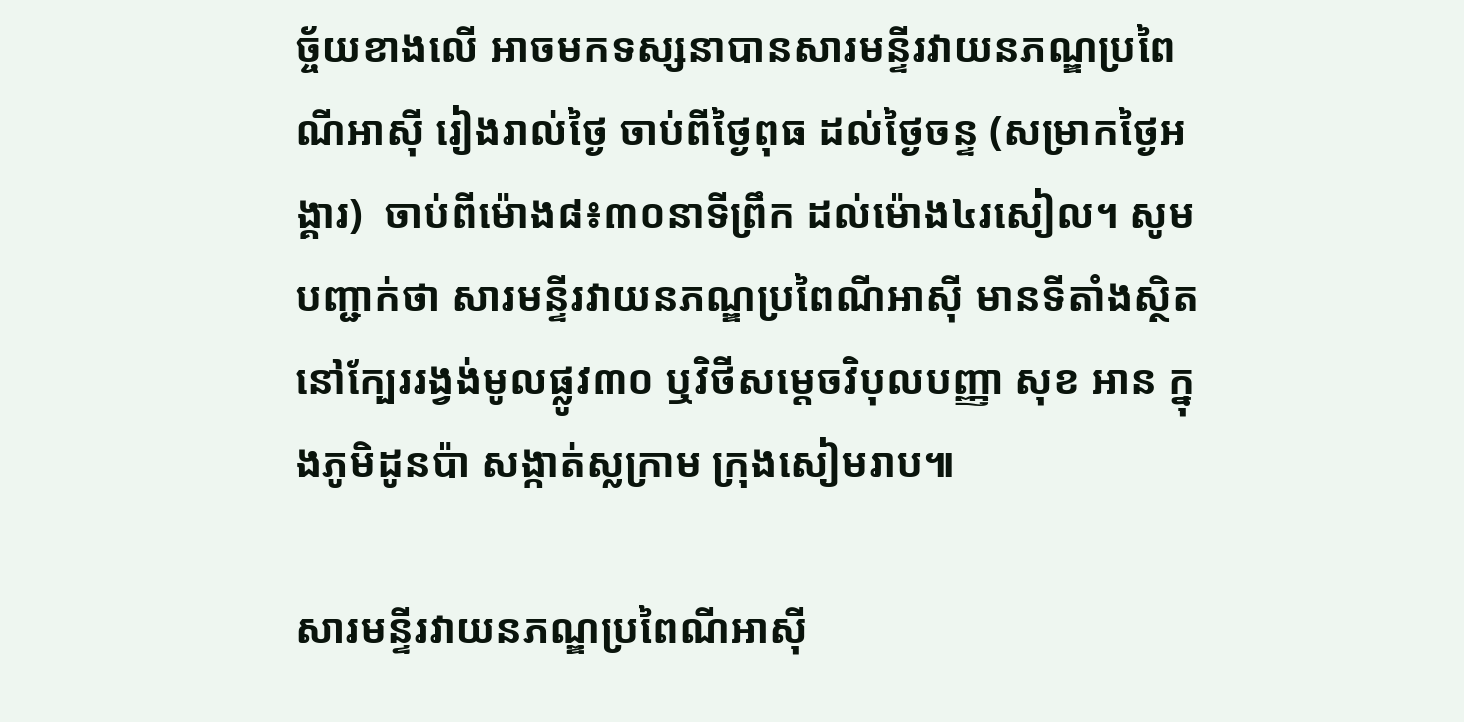ច្ច័យខាងលើ អាចមកទស្សនាបានសារមន្ទីរវាយនភណ្ឌប្រពៃណីអាស៊ី រៀងរាល់ថ្ងៃ ចាប់ពីថ្ងៃពុធ ដល់ថ្ងៃចន្ទ (សម្រាកថ្ងៃអង្គារ)  ចាប់ពីម៉ោង៨៖៣០នាទីព្រឹក ដល់ម៉ោង៤រសៀល។ សូមបញ្ជាក់ថា សារមន្ទីរវាយនភណ្ឌប្រពៃណីអាស៊ី មានទីតាំងស្ថិតនៅក្បែររង្វង់មូលផ្លូវ៣០ ឬវិថីសម្តេចវិបុលបញ្ញា សុខ អាន ក្នុងភូមិដូនប៉ា សង្កាត់ស្លក្រាម ក្រុងសៀមរាប៕

សារមន្ទីរវាយនភណ្ឌប្រពៃណីអាស៊ី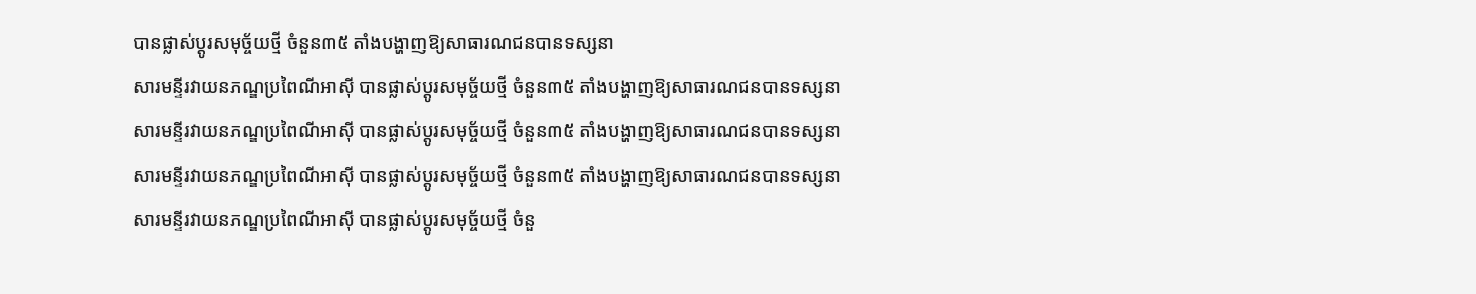បានផ្លាស់ប្តូរសមុច្ច័យថ្មី ចំនួន៣៥ តាំងបង្ហាញឱ្យសាធារណជនបានទស្សនា
សារមន្ទីរវាយនភណ្ឌប្រពៃណីអាស៊ី បានផ្លាស់ប្តូរសមុច្ច័យថ្មី ចំនួន៣៥ តាំងបង្ហាញឱ្យសាធារណជនបានទស្សនា
សារមន្ទីរវាយនភណ្ឌប្រពៃណីអាស៊ី បានផ្លាស់ប្តូរសមុច្ច័យថ្មី ចំនួន៣៥ តាំងបង្ហាញឱ្យសាធារណជនបានទស្សនា
សារមន្ទីរវាយនភណ្ឌប្រពៃណីអាស៊ី បានផ្លាស់ប្តូរសមុច្ច័យថ្មី ចំនួន៣៥ តាំងបង្ហាញឱ្យសាធារណជនបានទស្សនា
សារមន្ទីរវាយនភណ្ឌប្រពៃណីអាស៊ី បានផ្លាស់ប្តូរសមុច្ច័យថ្មី ចំនួ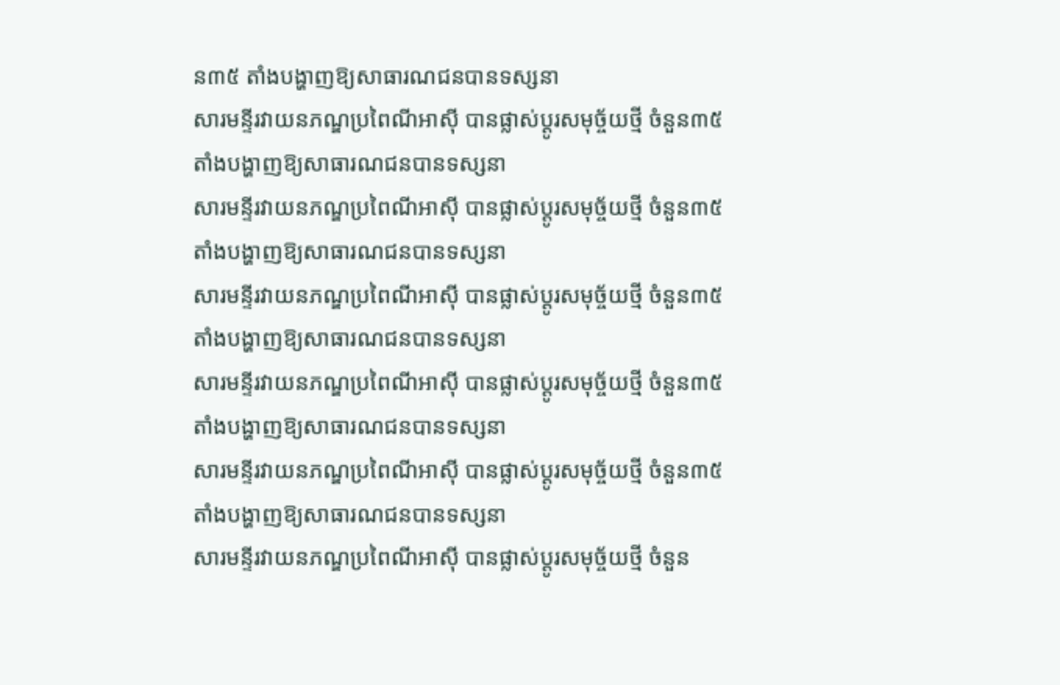ន៣៥ តាំងបង្ហាញឱ្យសាធារណជនបានទស្សនា
សារមន្ទីរវាយនភណ្ឌប្រពៃណីអាស៊ី បានផ្លាស់ប្តូរសមុច្ច័យថ្មី ចំនួន៣៥ តាំងបង្ហាញឱ្យសាធារណជនបានទស្សនា
សារមន្ទីរវាយនភណ្ឌប្រពៃណីអាស៊ី បានផ្លាស់ប្តូរសមុច្ច័យថ្មី ចំនួន៣៥ តាំងបង្ហាញឱ្យសាធារណជនបានទស្សនា
សារមន្ទីរវាយនភណ្ឌប្រពៃណីអាស៊ី បានផ្លាស់ប្តូរសមុច្ច័យថ្មី ចំនួន៣៥ តាំងបង្ហាញឱ្យសាធារណជនបានទស្សនា
សារមន្ទីរវាយនភណ្ឌប្រពៃណីអាស៊ី បានផ្លាស់ប្តូរសមុច្ច័យថ្មី ចំនួន៣៥ តាំងបង្ហាញឱ្យសាធារណជនបានទស្សនា
សារមន្ទីរវាយនភណ្ឌប្រពៃណីអាស៊ី បានផ្លាស់ប្តូរសមុច្ច័យថ្មី ចំនួន៣៥ តាំងបង្ហាញឱ្យសាធារណជនបានទស្សនា
សារមន្ទីរវាយនភណ្ឌប្រពៃណីអាស៊ី បានផ្លាស់ប្តូរសមុច្ច័យថ្មី ចំនួន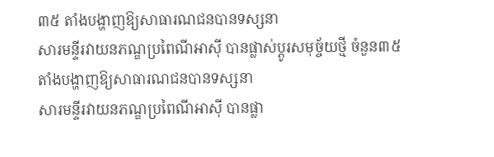៣៥ តាំងបង្ហាញឱ្យសាធារណជនបានទស្សនា
សារមន្ទីរវាយនភណ្ឌប្រពៃណីអាស៊ី បានផ្លាស់ប្តូរសមុច្ច័យថ្មី ចំនួន៣៥ តាំងបង្ហាញឱ្យសាធារណជនបានទស្សនា
សារមន្ទីរវាយនភណ្ឌប្រពៃណីអាស៊ី បានផ្លា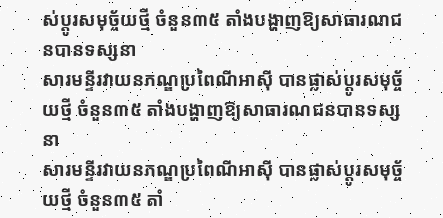ស់ប្តូរសមុច្ច័យថ្មី ចំនួន៣៥ តាំងបង្ហាញឱ្យសាធារណជនបានទស្សនា
សារមន្ទីរវាយនភណ្ឌប្រពៃណីអាស៊ី បានផ្លាស់ប្តូរសមុច្ច័យថ្មី ចំនួន៣៥ តាំងបង្ហាញឱ្យសាធារណជនបានទស្សនា
សារមន្ទីរវាយនភណ្ឌប្រពៃណីអាស៊ី បានផ្លាស់ប្តូរសមុច្ច័យថ្មី ចំនួន៣៥ តាំ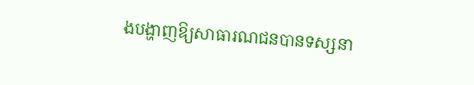ងបង្ហាញឱ្យសាធារណជនបានទស្សនា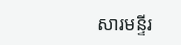សារមន្ទីរ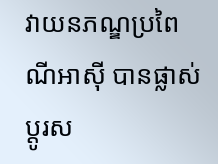វាយនភណ្ឌប្រពៃណីអាស៊ី បានផ្លាស់ប្តូរស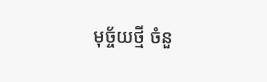មុច្ច័យថ្មី ចំនួ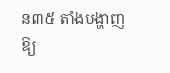ន៣៥ តាំងបង្ហាញឱ្យ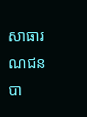សាធារណជនបា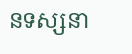នទស្សនា